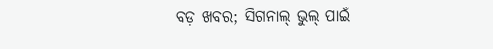ବଡ଼ ଖବର; ସିଗନାଲ୍‌ ଭୁଲ୍‌ ପାଇଁ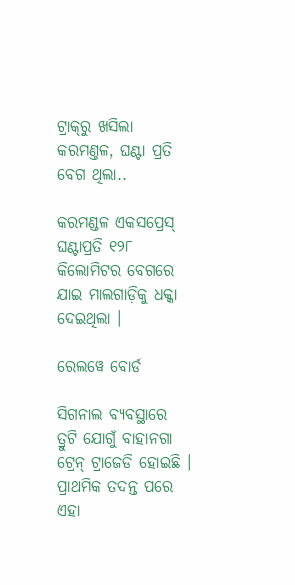ଟ୍ରାକ୍‌ରୁ ଖସିଲା କରମଣ୍ତଳ, ଘଣ୍ଟା ପ୍ରତି ବେଗ ଥିଲା..

କରମଣ୍ଡଳ ଏକସପ୍ରେସ୍ ଘଣ୍ଟାପ୍ରତି ୧୨୮ କିଲୋମିଟର ବେଗରେ ଯାଇ ମାଲଗାଡ଼ିକୁ ଧକ୍କା ଦେଇଥିଲା ।

ରେଲୱେ ବୋର୍ଡ

ସିଗନାଲ ବ୍ୟବସ୍ଥାରେ ତ୍ରୁଟି ଯୋଗୁଁ ବାହାନଗା ଟ୍ରେନ୍ ଟ୍ରାଜେଡି ହୋଇଛି । ପ୍ରାଥମିକ ତଦନ୍ତ ପରେ ଏହା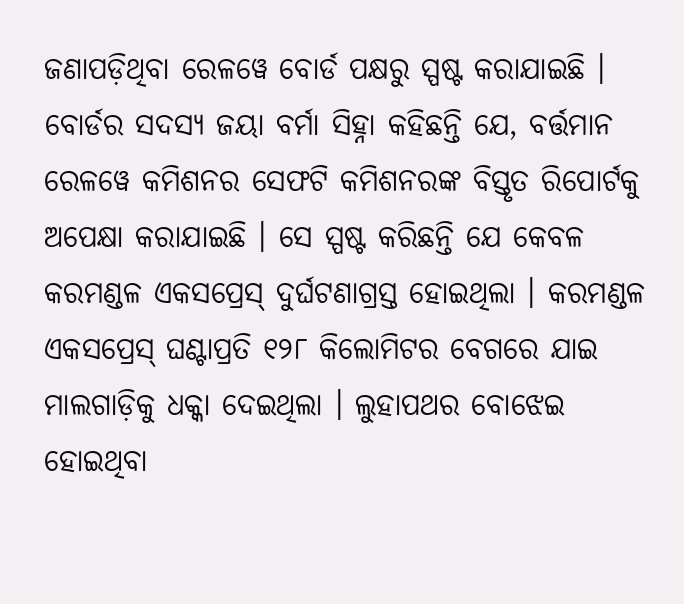ଜଣାପଡ଼ିଥିବା ରେଳୱେ ବୋର୍ଡ ପକ୍ଷରୁ ସ୍ପଷ୍ଟ କରାଯାଇଛି । ବୋର୍ଡର ସଦସ୍ୟ ଜୟା ବର୍ମା ସିହ୍ନା କହିଛନ୍ତି ଯେ, ବର୍ତ୍ତମାନ ରେଳୱେ କମିଶନର ସେଫଟି କମିଶନରଙ୍କ ବିସ୍ତୃତ ରିପୋର୍ଟକୁ ଅପେକ୍ଷା କରାଯାଇଛି । ସେ ସ୍ପଷ୍ଟ କରିଛନ୍ତି ଯେ କେବଳ କରମଣ୍ଡଳ ଏକସପ୍ରେସ୍ ଦୁର୍ଘଟଣାଗ୍ରସ୍ତ ହୋଇଥିଲା । କରମଣ୍ଡଳ ଏକସପ୍ରେସ୍ ଘଣ୍ଟାପ୍ରତି ୧୨୮ କିଲୋମିଟର ବେଗରେ ଯାଇ ମାଲଗାଡ଼ିକୁ ଧକ୍କା ଦେଇଥିଲା । ଲୁହାପଥର ବୋଝେଇ ହୋଇଥିବା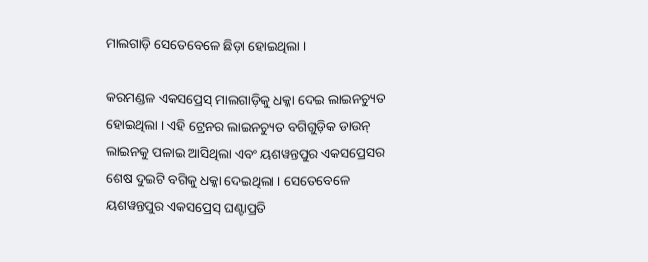ମାଲଗାଡ଼ି ସେତେବେଳେ ଛିଡ଼ା ହୋଇଥିଲା ।

କରମଣ୍ଡଳ ଏକସପ୍ରେସ୍ ମାଲଗାଡ଼ିକୁ ଧକ୍କା ଦେଇ ଲାଇନଚ୍ୟୁତ ହୋଇଥିଲା । ଏହି ଟ୍ରେନର ଲାଇନଚ୍ୟୁତ ବଗିଗୁଡ଼ିକ ଡାଉନ୍ ଲାଇନକୁ ପଳାଇ ଆସିଥିଲା ଏବଂ ୟଶୱନ୍ତପୁର ଏକସପ୍ରେସର ଶେଷ ଦୁଇଟି ବଗିକୁ ଧକ୍କା ଦେଇଥିଲା । ସେତେବେଳେ ୟଶୱନ୍ତପୁର ଏକସପ୍ରେସ୍ ଘଣ୍ଟାପ୍ରତି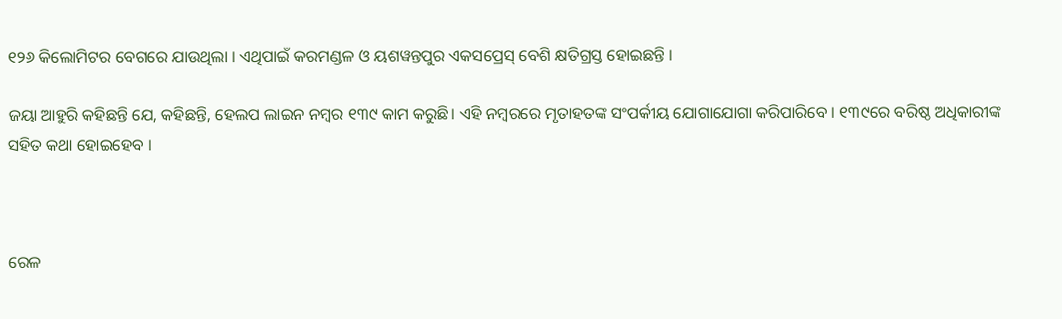୧୨୬ କିଲୋମିଟର ବେଗରେ ଯାଉଥିଲା । ଏଥିପାଇଁ କରମଣ୍ଡଳ ଓ ୟଶୱନ୍ତପୁର ଏକସପ୍ରେସ୍ ବେଶି କ୍ଷତିଗ୍ରସ୍ତ ହୋଇଛନ୍ତି ।

ଜୟା ଆହୁରି କହିଛନ୍ତି ଯେ, କହିଛନ୍ତି, ହେଲପ ଲାଇନ ନମ୍ବର ୧୩୯ କାମ କରୁଛି। ଏହି ନମ୍ବରରେ ମୃତାହତଙ୍କ ସଂପର୍କୀୟ ଯୋଗାଯୋଗା କରିପାରିବେ । ୧୩୯ରେ ବରିଷ୍ଠ ଅଧିକାରୀଙ୍କ ସହିତ କଥା ହୋଇହେବ ।



ରେଳ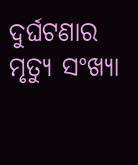ଦୁର୍ଘଟଣାର ମୃତ୍ୟୁ ସଂଖ୍ୟା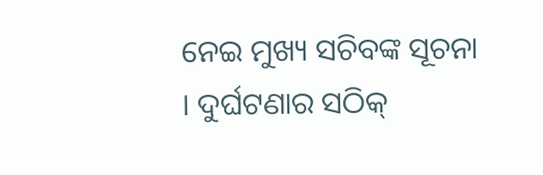ନେଇ ମୁଖ୍ୟ ସଚିବଙ୍କ ସୂଚନା । ଦୁର୍ଘଟଣାର ସଠିକ୍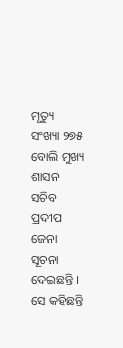ମୃତ୍ୟୁ ସଂଖ୍ୟା ୨୭୫ ବୋଲି ମୁଖ୍ୟ ଶାସନ ସଚିବ ପ୍ରଦୀପ ଜେନା ସୂଚନା ଦେଇଛନ୍ତି । ସେ କହିଛନ୍ତି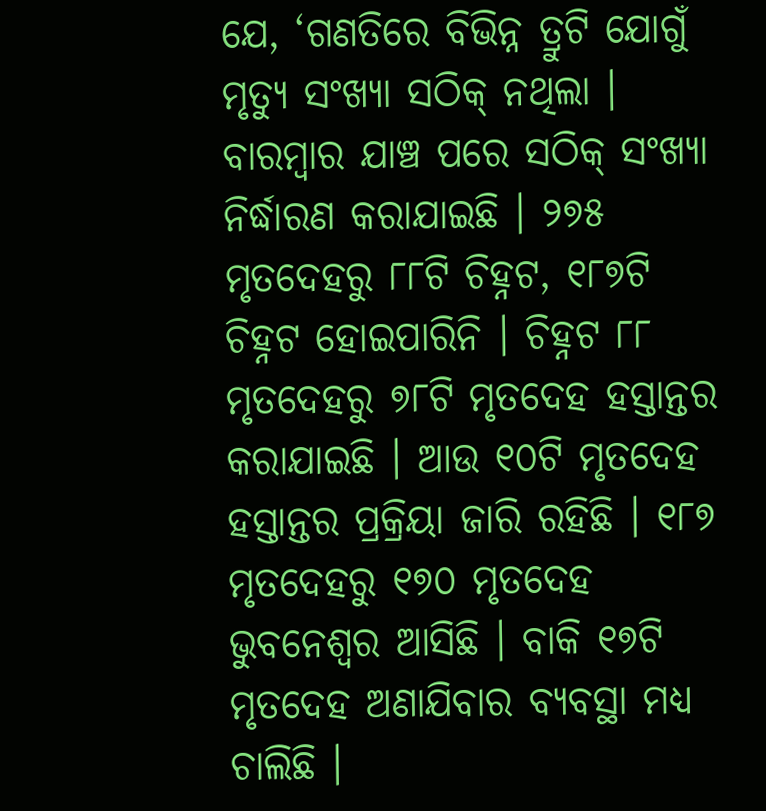ଯେ, ‘ଗଣତିରେ ବିଭିନ୍ନ ତ୍ରୁଟି ଯୋଗୁଁ ମୃତ୍ୟୁ ସଂଖ୍ୟା ସଠିକ୍ ନଥିଲା । ବାରମ୍ବାର ଯାଞ୍ଚ ପରେ ସଠିକ୍ ସଂଖ୍ୟା ନିର୍ଦ୍ଧାରଣ କରାଯାଇଛି । ୨୭୫ ମୃତଦେହରୁ ୮୮ଟି ଚିହ୍ନଟ, ୧୮୭ଟି ଚିହ୍ନଟ ହୋଇପାରିନି । ଚିହ୍ନଟ ୮୮ ମୃତଦେହରୁ ୭୮ଟି ମୃତଦେହ ହସ୍ତାନ୍ତର କରାଯାଇଛି । ଆଉ ୧୦ଟି ମୃତଦେହ ହସ୍ତାନ୍ତର ପ୍ରକ୍ରିୟା ଜାରି ରହିଛି । ୧୮୭ ମୃତଦେହରୁ ୧୭୦ ମୃତଦେହ ଭୁବନେଶ୍ୱର ଆସିଛି । ବାକି ୧୭ଟି ମୃତଦେହ ଅଣାଯିବାର ବ୍ୟବସ୍ଥା ମଧ୍ୟ ଚାଲିଛି ।